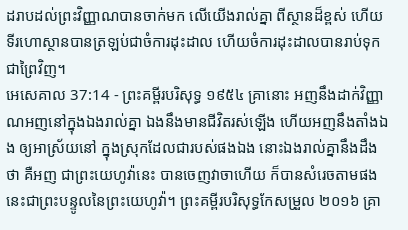ដរាបដល់ព្រះវិញ្ញាណបានចាក់មក លើយើងរាល់គ្នា ពីស្ថានដ៏ខ្ពស់ ហើយទីរហោស្ថានបានត្រឡប់ជាចំការដុះដាល ហើយចំការដុះដាលបានរាប់ទុកជាព្រៃវិញ។
អេសេគាល 37:14 - ព្រះគម្ពីរបរិសុទ្ធ ១៩៥៤ គ្រានោះ អញនឹងដាក់វិញ្ញាណអញនៅក្នុងឯងរាល់គ្នា ឯងនឹងមានជីវិតរស់ឡើង ហើយអញនឹងតាំងឯង ឲ្យអាស្រ័យនៅ ក្នុងស្រុកដែលជារបស់ផងឯង នោះឯងរាល់គ្នានឹងដឹងថា គឺអញ ជាព្រះយេហូវ៉ានេះ បានចេញវាចាហើយ ក៏បានសំរេចតាមផង នេះជាព្រះបន្ទូលនៃព្រះយេហូវ៉ា។ ព្រះគម្ពីរបរិសុទ្ធកែសម្រួល ២០១៦ គ្រា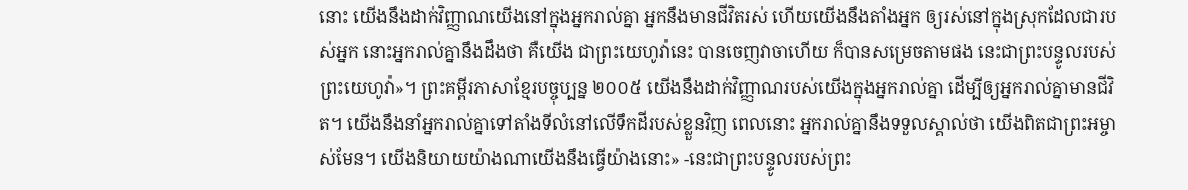នោះ យើងនឹងដាក់វិញ្ញាណយើងនៅក្នុងអ្នករាល់គ្នា អ្នកនឹងមានជីវិតរស់ ហើយយើងនឹងតាំងអ្នក ឲ្យរស់នៅក្នុងស្រុកដែលជារបស់អ្នក នោះអ្នករាល់គ្នានឹងដឹងថា គឺយើង ជាព្រះយេហូវ៉ានេះ បានចេញវាចាហើយ ក៏បានសម្រេចតាមផង នេះជាព្រះបន្ទូលរបស់ព្រះយេហូវ៉ា»។ ព្រះគម្ពីរភាសាខ្មែរបច្ចុប្បន្ន ២០០៥ យើងនឹងដាក់វិញ្ញាណរបស់យើងក្នុងអ្នករាល់គ្នា ដើម្បីឲ្យអ្នករាល់គ្នាមានជីវិត។ យើងនឹងនាំអ្នករាល់គ្នាទៅតាំងទីលំនៅលើទឹកដីរបស់ខ្លួនវិញ ពេលនោះ អ្នករាល់គ្នានឹងទទួលស្គាល់ថា យើងពិតជាព្រះអម្ចាស់មែន។ យើងនិយាយយ៉ាងណាយើងនឹងធ្វើយ៉ាងនោះ» -នេះជាព្រះបន្ទូលរបស់ព្រះ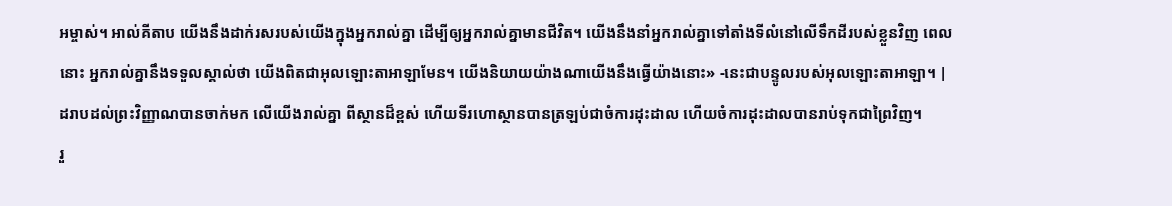អម្ចាស់។ អាល់គីតាប យើងនឹងដាក់រសរបស់យើងក្នុងអ្នករាល់គ្នា ដើម្បីឲ្យអ្នករាល់គ្នាមានជីវិត។ យើងនឹងនាំអ្នករាល់គ្នាទៅតាំងទីលំនៅលើទឹកដីរបស់ខ្លួនវិញ ពេលនោះ អ្នករាល់គ្នានឹងទទួលស្គាល់ថា យើងពិតជាអុលឡោះតាអាឡាមែន។ យើងនិយាយយ៉ាងណាយើងនឹងធ្វើយ៉ាងនោះ» -នេះជាបន្ទូលរបស់អុលឡោះតាអាឡា។ |
ដរាបដល់ព្រះវិញ្ញាណបានចាក់មក លើយើងរាល់គ្នា ពីស្ថានដ៏ខ្ពស់ ហើយទីរហោស្ថានបានត្រឡប់ជាចំការដុះដាល ហើយចំការដុះដាលបានរាប់ទុកជាព្រៃវិញ។
រួ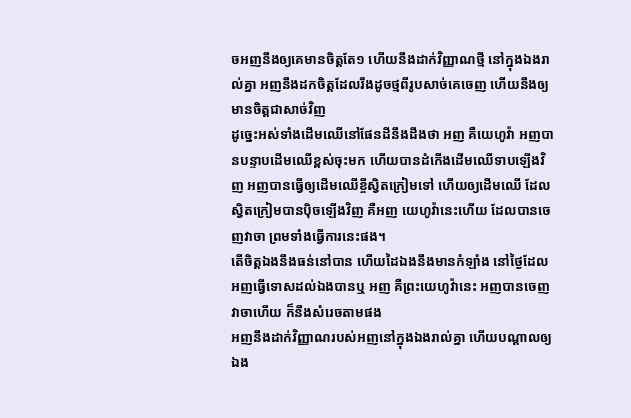ចអញនឹងឲ្យគេមានចិត្តតែ១ ហើយនឹងដាក់វិញ្ញាណថ្មី នៅក្នុងឯងរាល់គ្នា អញនឹងដកចិត្តដែលរឹងដូចថ្មពីរូបសាច់គេចេញ ហើយនឹងឲ្យមានចិត្តជាសាច់វិញ
ដូច្នេះអស់ទាំងដើមឈើនៅផែនដីនឹងដឹងថា អញ គឺយេហូវ៉ា អញបានបន្ទាបដើមឈើខ្ពស់ចុះមក ហើយបានដំកើងដើមឈើទាបឡើងវិញ អញបានធ្វើឲ្យដើមឈើខ្ចីស្វិតក្រៀមទៅ ហើយឲ្យដើមឈើ ដែលស្វិតក្រៀមបានប៉ិចឡើងវិញ គឺអញ យេហូវ៉ានេះហើយ ដែលបានចេញវាចា ព្រមទាំងធ្វើការនេះផង។
តើចិត្តឯងនឹងធន់នៅបាន ហើយដៃឯងនឹងមានកំឡាំង នៅថ្ងៃដែលអញធ្វើទោសដល់ឯងបានឬ អញ គឺព្រះយេហូវ៉ានេះ អញបានចេញវាចាហើយ ក៏នឹងសំរេចតាមផង
អញនឹងដាក់វិញ្ញាណរបស់អញនៅក្នុងឯងរាល់គ្នា ហើយបណ្តាលឲ្យឯង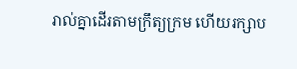រាល់គ្នាដើរតាមក្រឹត្យក្រម ហើយរក្សាប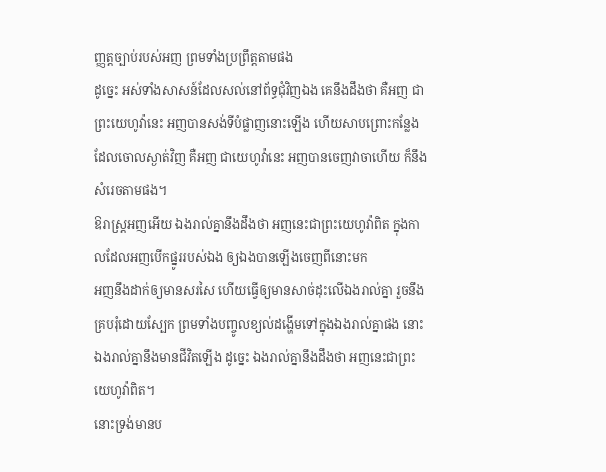ញ្ញត្តច្បាប់របស់អញ ព្រមទាំងប្រព្រឹត្តតាមផង
ដូច្នេះ អស់ទាំងសាសន៍ដែលសល់នៅព័ទ្ធជុំវិញឯង គេនឹងដឹងថា គឺអញ ជាព្រះយេហូវ៉ានេះ អញបានសង់ទីបំផ្លាញនោះឡើង ហើយសាបព្រោះកន្លែងដែលចោលស្ងាត់វិញ គឺអញ ជាយេហូវ៉ានេះ អញបានចេញវាចាហើយ ក៏នឹងសំរេចតាមផង។
ឱរាស្ត្រអញអើយ ឯងរាល់គ្នានឹងដឹងថា អញនេះជាព្រះយេហូវ៉ាពិត ក្នុងកាលដែលអញបើកផ្នូររបស់ឯង ឲ្យឯងបានឡើងចេញពីនោះមក
អញនឹងដាក់ឲ្យមានសរសៃ ហើយធ្វើឲ្យមានសាច់ដុះលើឯងរាល់គ្នា រួចនឹងគ្របរុំដោយស្បែក ព្រមទាំងបញ្ចូលខ្យល់ដង្ហើមទៅក្នុងឯងរាល់គ្នាផង នោះឯងរាល់គ្នានឹងមានជីវិតឡើង ដូច្នេះ ឯងរាល់គ្នានឹងដឹងថា អញនេះជាព្រះយេហូវ៉ាពិត។
នោះទ្រង់មានប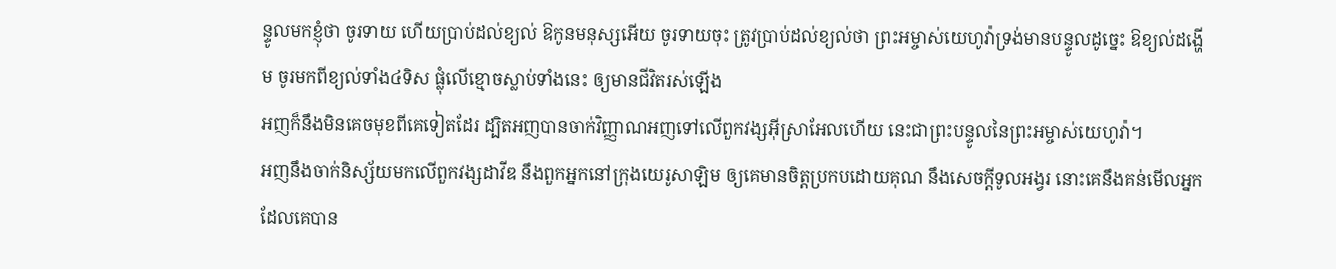ន្ទូលមកខ្ញុំថា ចូរទាយ ហើយប្រាប់ដល់ខ្យល់ ឱកូនមនុស្សអើយ ចូរទាយចុះ ត្រូវប្រាប់ដល់ខ្យល់ថា ព្រះអម្ចាស់យេហូវ៉ាទ្រង់មានបន្ទូលដូច្នេះ ឱខ្យល់ដង្ហើម ចូរមកពីខ្យល់ទាំង៤ទិស ផ្លុំលើខ្មោចស្លាប់ទាំងនេះ ឲ្យមានជីវិតរស់ឡើង
អញក៏នឹងមិនគេចមុខពីគេទៀតដែរ ដ្បិតអញបានចាក់វិញ្ញាណអញទៅលើពួកវង្សអ៊ីស្រាអែលហើយ នេះជាព្រះបន្ទូលនៃព្រះអម្ចាស់យេហូវ៉ា។
អញនឹងចាក់និស្ស័យមកលើពួកវង្សដាវីឌ នឹងពួកអ្នកនៅក្រុងយេរូសាឡិម ឲ្យគេមានចិត្តប្រកបដោយគុណ នឹងសេចក្ដីទូលអង្វរ នោះគេនឹងគន់មើលអ្នកដែលគេបាន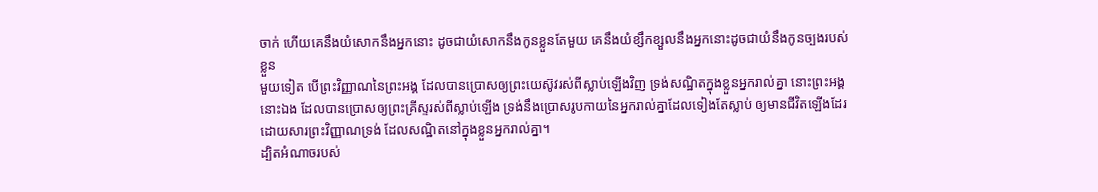ចាក់ ហើយគេនឹងយំសោកនឹងអ្នកនោះ ដូចជាយំសោកនឹងកូនខ្លួនតែមួយ គេនឹងយំខ្សឹកខ្សួលនឹងអ្នកនោះដូចជាយំនឹងកូនច្បងរបស់ខ្លួន
មួយទៀត បើព្រះវិញ្ញាណនៃព្រះអង្គ ដែលបានប្រោសឲ្យព្រះយេស៊ូវរស់ពីស្លាប់ឡើងវិញ ទ្រង់សណ្ឋិតក្នុងខ្លួនអ្នករាល់គ្នា នោះព្រះអង្គនោះឯង ដែលបានប្រោសឲ្យព្រះគ្រីស្ទរស់ពីស្លាប់ឡើង ទ្រង់នឹងប្រោសរូបកាយនៃអ្នករាល់គ្នាដែលទៀងតែស្លាប់ ឲ្យមានជីវិតឡើងដែរ ដោយសារព្រះវិញ្ញាណទ្រង់ ដែលសណ្ឋិតនៅក្នុងខ្លួនអ្នករាល់គ្នា។
ដ្បិតអំណាចរបស់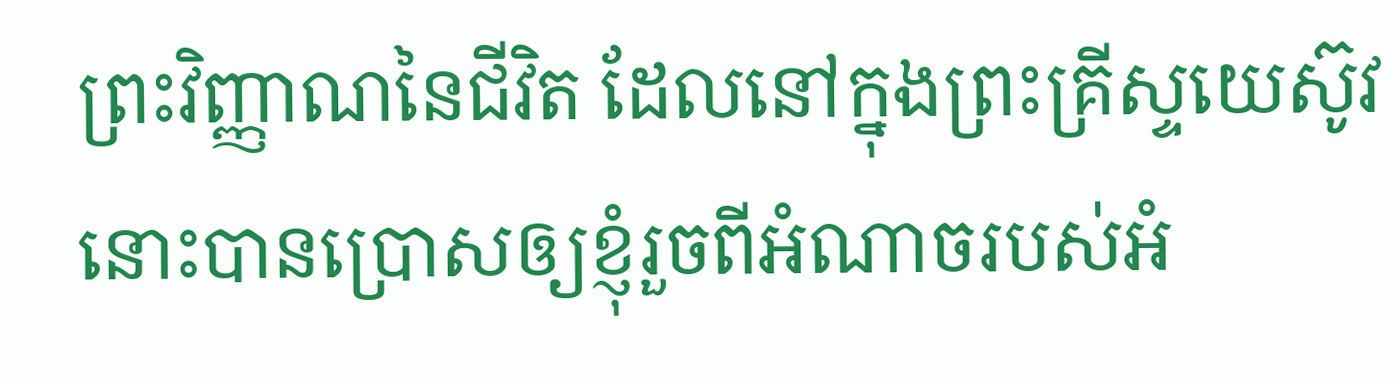ព្រះវិញ្ញាណនៃជីវិត ដែលនៅក្នុងព្រះគ្រីស្ទយេស៊ូវ នោះបានប្រោសឲ្យខ្ញុំរួចពីអំណាចរបស់អំ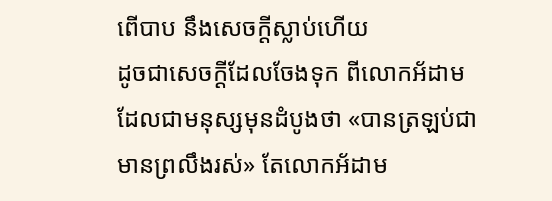ពើបាប នឹងសេចក្ដីស្លាប់ហើយ
ដូចជាសេចក្ដីដែលចែងទុក ពីលោកអ័ដាម ដែលជាមនុស្សមុនដំបូងថា «បានត្រឡប់ជាមានព្រលឹងរស់» តែលោកអ័ដាម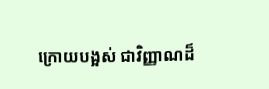ក្រោយបង្អស់ ជាវិញ្ញាណដ៏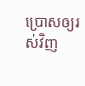ប្រោសឲ្យរស់វិញ